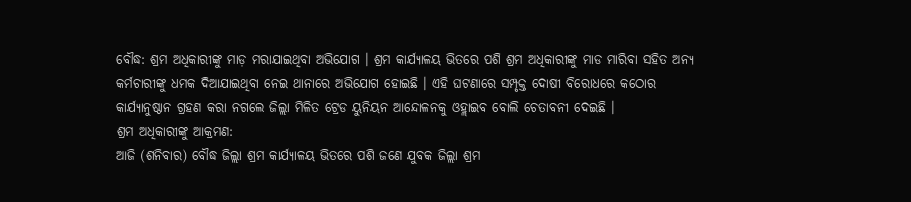ବୌଦ୍ଧ: ଶ୍ରମ ଅଧିକାରୀଙ୍କୁ ମାଡ଼ ମରାଯାଇଥିବା ଅଭିଯୋଗ । ଶ୍ରମ କାର୍ଯ୍ୟାଳୟ ଭିତରେ ପଶି ଶ୍ରମ ଅଧିକାରୀଙ୍କୁ ମାଡ ମାରିବା ସହିତ ଅନ୍ୟ କର୍ମଚାରୀଙ୍କୁ ଧମକ ଦିଆଯାଇଥିବା ନେଇ ଥାନାରେ ଅଭିଯୋଗ ହୋଇଛି । ଏହି ଘଟଣାରେ ସମ୍ପୃକ୍ତ ଦୋଷୀ ବିରୋଧରେ କଠୋର କାର୍ଯ୍ୟାନୁଷ୍ଠାନ ଗ୍ରହଣ କରା ନଗଲେ ଜିଲ୍ଲା ମିଳିତ ଟ୍ରେଡ ୟୁନିୟନ ଆନ୍ଦୋଳନକୁ ଓହ୍ଲାଇବ ବୋଲି ଚେତାବନୀ ଦେଇଛି ।
ଶ୍ରମ ଅଧିକାରୀଙ୍କୁ ଆକ୍ରମଣ:
ଆଜି (ଶନିବାର) ବୌଦ୍ଧ ଜିଲ୍ଲା ଶ୍ରମ କାର୍ଯ୍ୟାଳୟ ଭିତରେ ପଶି ଜଣେ ଯୁବକ ଜିଲ୍ଲା ଶ୍ରମ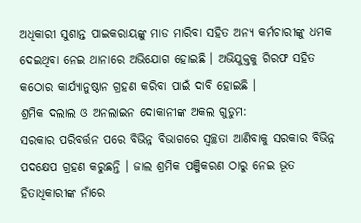ଅଧିକାରୀ ସୁଶାନ୍ତ ପାଇକରାୟଙ୍କୁ ମାଡ ମାରିବା ସହିତ ଅନ୍ୟ କର୍ମଚାରୀଙ୍କୁ ଧମକ ଦେଇଥିବା ନେଇ ଥାନାରେ ଅଭିଯୋଗ ହୋଇଛି । ଅଭିଯୁକ୍ତକୁ ଗିରଫ ସହିତ କଠୋର କାର୍ଯ୍ୟାନୁଷ୍ଠାନ ଗ୍ରହଣ କରିବା ପାଇଁ ଦାବି ହୋଇଛି ।
ଶ୍ରମିକ ଦଲାଲ ଓ ଅନଲାଇନ ଦୋକାନୀଙ୍କ ଅକଲ ଗୁଡୁମ:
ସରକାର ପରିବର୍ତ୍ତନ ପରେ ବିଭିନ୍ନ ବିଭାଗରେ ସ୍ବଚ୍ଛତା ଆଣିବାକୁ ସରକାର ବିଭିନ୍ନ ପଦକ୍ଷେପ ଗ୍ରହଣ କରୁଛନ୍ତି । ଜାଲ ଶ୍ରମିକ ପଞ୍ଜିକରଣ ଠାରୁ ନେଇ ଭୂତ ହିତାଧିକାରୀଙ୍କ ନାଁରେ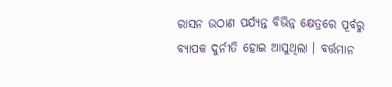ରାସନ ଉଠାଣ ପର୍ଯ୍ୟନ୍ତ ବିଭିନ୍ନ କ୍ଷେତ୍ରରେ ପୂର୍ବରୁ ବ୍ୟାପକ ଦୁର୍ନୀତି ହୋଇ ଆସୁଥିଲା । ବର୍ତ୍ତମାନ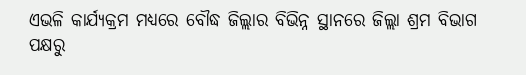ଏଭଳି କାର୍ଯ୍ୟକ୍ରମ ମଧ୍ୟରେ ବୌଦ୍ଧ ଜିଲ୍ଲାର ବିଭିନ୍ନ ସ୍ଥାନରେ ଜିଲ୍ଲା ଶ୍ରମ ବିଭାଗ ପକ୍ଷରୁ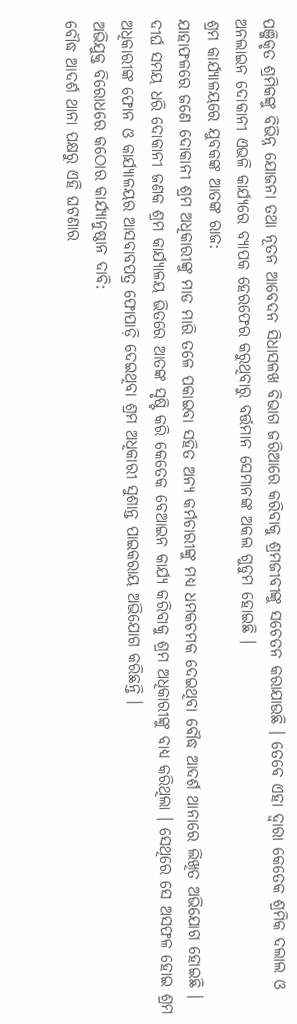ପଞ୍ଜିକୃତ ଶ୍ରମିକଙ୍କୁ ବିଭିନ୍ନ ଯୋଜନା ତଥା ନୂତନ ଆବେଦନ ସିଧାସଳଖ ବିଭାଗ ଜରିଆରେ କରିବାକୁ ଶ୍ରମଜୀବୀଙ୍କୁ ସଚେତନ କରାଯାଉଛି । ତେବେ ଏହା ଦ୍ବାରା କେତେକ ଶ୍ରମିକ ଦଲାଲ ଓ ଅନଲାଇନ ଦୋକାନୀ ଏଭଳି କାର୍ଯ୍ୟରେ ବ୍ୟାପକ ହେରଫେର କରୁଥିବାରୁ ବର୍ତ୍ତମାନ ସେମାନଙ୍କ ଅକଲ ଗୁଡୁମ ହୋଇଛି ।
ଶ୍ରମ କାର୍ଯ୍ୟାଳୟରେ ଯୁବକଙ୍କ ଆତଙ୍କ ରାଜ:
ଯାହାଫଳରେ ଜଣେ ଦୋକାନୀ ଶ୍ରମ ଅଧିକାରୀଙ୍କୁ ମାଡ ମାରି ତଳେ ପକାଇବା ସହିତ ଅନ୍ୟ କର୍ମଚାରୀଙ୍କୁ ମଧ୍ୟ ଧମକଚମକ ଦେଇଥିବା ବୌଦ୍ଧ ଆଦର୍ଶ ଥାନାରେ ଲିଖିତ ଅଭିଯୋଗ ହୋଇଛି । ଦୀର୍ଘ ସମୟ ଧରି ଦୋକାନୀ ଜଣକ ଶ୍ରମ କାର୍ଯ୍ୟାଳୟ ଭିତରେ ଆତଙ୍କ ସୃଷ୍ଟି କରି କେତେକ ବେଆଇନ କାର୍ଯ୍ୟ କରିବାକୁ ଶ୍ରମ ଅଧିକାରୀଙ୍କୁ ବାଧ୍ୟ କରିଥିଲା । ସେଥିରେ ସେ ଅସଫଳ ହୋଇ ଶ୍ରମ ଅଧିକାରୀଙ୍କ ଫୋନ ଓ କାର୍ଯ୍ୟାଳୟର ଆସବାବପତ୍ର ଫୋପାଡ଼ି ଦେଇଥିବା ଶ୍ରମ ଅଧିକାରୀ ସୁଶାନ୍ତ ପାଇକରାୟ ଅଭିଯୋଗ କରିଛନ୍ତି ।
ଅଭିଯୁକ୍ତ ବିରୋଧରେ କଠୋର କାର୍ଯ୍ୟାନୁଷ୍ଠାନ ଦାବି:
ବୌଦ୍ଧ ଆଦର୍ଶ ଥାନା ପକ୍ଷରୁ ଏହି ଘଟଣାର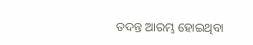ତଦନ୍ତ ଆରମ୍ଭ ହୋଇଥିବା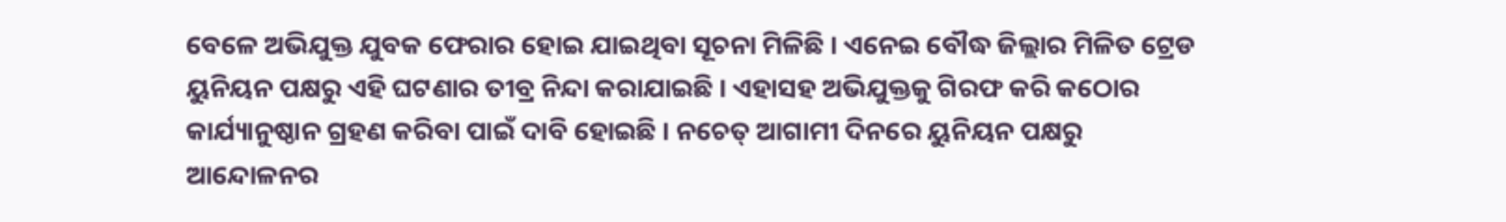ବେଳେ ଅଭିଯୁକ୍ତ ଯୁବକ ଫେରାର ହୋଇ ଯାଇଥିବା ସୂଚନା ମିଳିଛି । ଏନେଇ ବୌଦ୍ଧ ଜିଲ୍ଲାର ମିଳିତ ଟ୍ରେଡ ୟୁନିୟନ ପକ୍ଷରୁ ଏହି ଘଟଣାର ତୀବ୍ର ନିନ୍ଦା କରାଯାଇଛି । ଏହାସହ ଅଭିଯୁକ୍ତକୁ ଗିରଫ କରି କଠୋର କାର୍ଯ୍ୟାନୁଷ୍ଠାନ ଗ୍ରହଣ କରିବା ପାଇଁ ଦାବି ହୋଇଛି । ନଚେତ୍ ଆଗାମୀ ଦିନରେ ୟୁନିୟନ ପକ୍ଷରୁ ଆନ୍ଦୋଳନର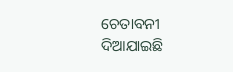ଚେତାବନୀ ଦିଆଯାଇଛି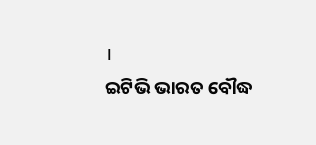।
ଇଟିଭି ଭାରତ ବୌଦ୍ଧ